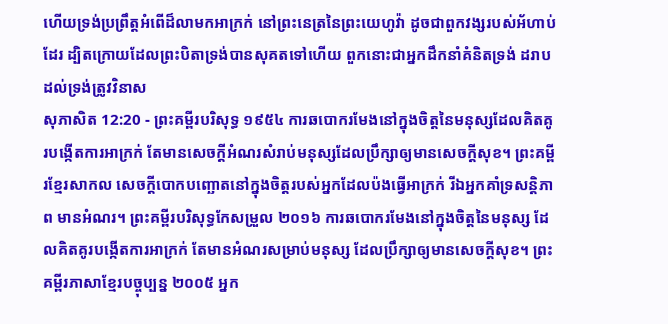ហើយទ្រង់ប្រព្រឹត្តអំពើដ៏លាមកអាក្រក់ នៅព្រះនេត្រនៃព្រះយេហូវ៉ា ដូចជាពួកវង្សរបស់អ័ហាប់ដែរ ដ្បិតក្រោយដែលព្រះបិតាទ្រង់បានសុគតទៅហើយ ពួកនោះជាអ្នកដឹកនាំគំនិតទ្រង់ ដរាបដល់ទ្រង់ត្រូវវិនាស
សុភាសិត 12:20 - ព្រះគម្ពីរបរិសុទ្ធ ១៩៥៤ ការឆបោករមែងនៅក្នុងចិត្តនៃមនុស្សដែលគិតគូរបង្កើតការអាក្រក់ តែមានសេចក្ដីអំណរសំរាប់មនុស្សដែលប្រឹក្សាឲ្យមានសេចក្ដីសុខ។ ព្រះគម្ពីរខ្មែរសាកល សេចក្ដីបោកបញ្ឆោតនៅក្នុងចិត្តរបស់អ្នកដែលប៉ងធ្វើអាក្រក់ រីឯអ្នកគាំទ្រសន្តិភាព មានអំណរ។ ព្រះគម្ពីរបរិសុទ្ធកែសម្រួល ២០១៦ ការឆបោករមែងនៅក្នុងចិត្តនៃមនុស្ស ដែលគិតគូរបង្កើតការអាក្រក់ តែមានអំណរសម្រាប់មនុស្ស ដែលប្រឹក្សាឲ្យមានសេចក្ដីសុខ។ ព្រះគម្ពីរភាសាខ្មែរបច្ចុប្បន្ន ២០០៥ អ្នក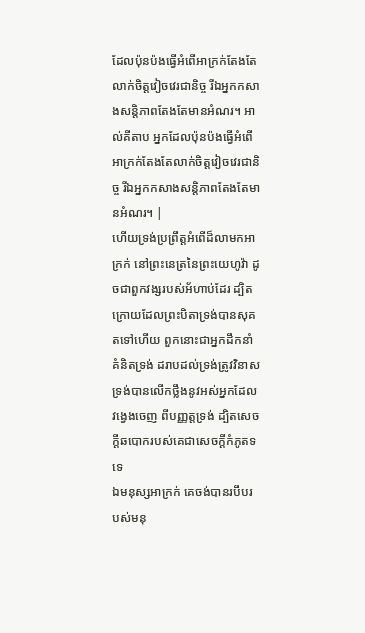ដែលប៉ុនប៉ងធ្វើអំពើអាក្រក់តែងតែលាក់ចិត្តវៀចវេរជានិច្ច រីឯអ្នកកសាងសន្តិភាពតែងតែមានអំណរ។ អាល់គីតាប អ្នកដែលប៉ុនប៉ងធ្វើអំពើអាក្រក់តែងតែលាក់ចិត្តវៀចវេរជានិច្ច រីឯអ្នកកសាងសន្តិភាពតែងតែមានអំណរ។ |
ហើយទ្រង់ប្រព្រឹត្តអំពើដ៏លាមកអាក្រក់ នៅព្រះនេត្រនៃព្រះយេហូវ៉ា ដូចជាពួកវង្សរបស់អ័ហាប់ដែរ ដ្បិតក្រោយដែលព្រះបិតាទ្រង់បានសុគតទៅហើយ ពួកនោះជាអ្នកដឹកនាំគំនិតទ្រង់ ដរាបដល់ទ្រង់ត្រូវវិនាស
ទ្រង់បានលើកថ្លឹងនូវអស់អ្នកដែលវង្វេងចេញ ពីបញ្ញត្តទ្រង់ ដ្បិតសេចក្ដីឆបោករបស់គេជាសេចក្ដីកំភូតទទេ
ឯមនុស្សអាក្រក់ គេចង់បានរបឹបរបស់មនុ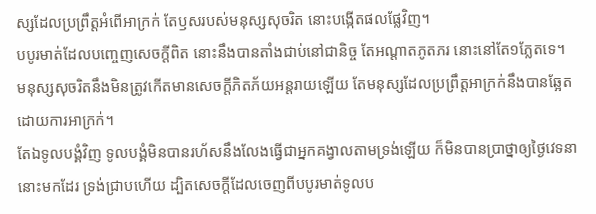ស្សដែលប្រព្រឹត្តអំពើអាក្រក់ តែឫសរបស់មនុស្សសុចរិត នោះបង្កើតផលផ្លែវិញ។
បបូរមាត់ដែលបញ្ចេញសេចក្ដីពិត នោះនឹងបានតាំងជាប់នៅជានិច្ច តែអណ្តាតភូតភរ នោះនៅតែ១ភ្លែតទេ។
មនុស្សសុចរិតនឹងមិនត្រូវកើតមានសេចក្ដីភិតភ័យអន្តរាយឡើយ តែមនុស្សដែលប្រព្រឹត្តអាក្រក់នឹងបានឆ្អែតដោយការអាក្រក់។
តែឯទូលបង្គំវិញ ទូលបង្គំមិនបានរហ័សនឹងលែងធ្វើជាអ្នកគង្វាលតាមទ្រង់ឡើយ ក៏មិនបានប្រាថ្នាឲ្យថ្ងៃវេទនានោះមកដែរ ទ្រង់ជ្រាបហើយ ដ្បិតសេចក្ដីដែលចេញពីបបូរមាត់ទូលប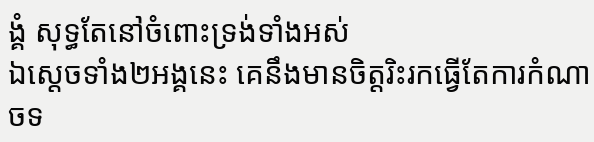ង្គំ សុទ្ធតែនៅចំពោះទ្រង់ទាំងអស់
ឯស្តេចទាំង២អង្គនេះ គេនឹងមានចិត្តរិះរកធ្វើតែការកំណាចទ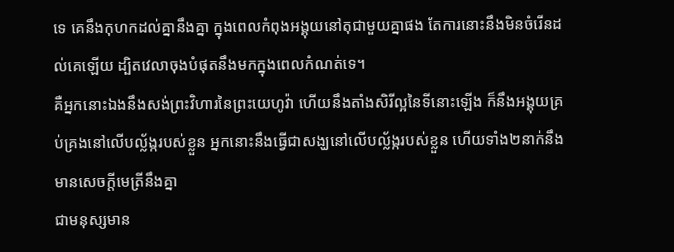ទេ គេនឹងកុហកដល់គ្នានឹងគ្នា ក្នុងពេលកំពុងអង្គុយនៅតុជាមួយគ្នាផង តែការនោះនឹងមិនចំរើនដល់គេឡើយ ដ្បិតវេលាចុងបំផុតនឹងមកក្នុងពេលកំណត់ទេ។
គឺអ្នកនោះឯងនឹងសង់ព្រះវិហារនៃព្រះយេហូវ៉ា ហើយនឹងតាំងសិរីល្អនៃទីនោះឡើង ក៏នឹងអង្គុយគ្រប់គ្រងនៅលើបល្ល័ង្ករបស់ខ្លួន អ្នកនោះនឹងធ្វើជាសង្ឃនៅលើបល្ល័ង្ករបស់ខ្លួន ហើយទាំង២នាក់នឹងមានសេចក្ដីមេត្រីនឹងគ្នា
ជាមនុស្សមាន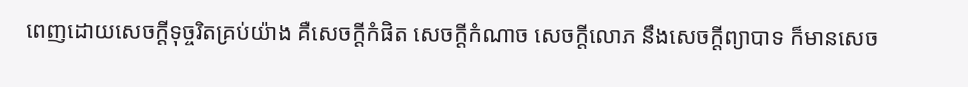ពេញដោយសេចក្ដីទុច្ចរិតគ្រប់យ៉ាង គឺសេចក្ដីកំផិត សេចក្ដីកំណាច សេចក្ដីលោភ នឹងសេចក្ដីព្យាបាទ ក៏មានសេច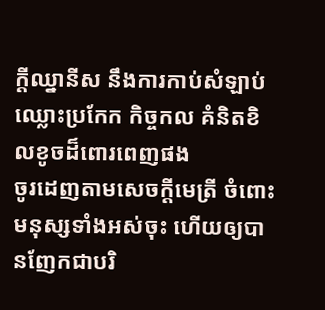ក្ដីឈ្នានីស នឹងការកាប់សំឡាប់ ឈ្លោះប្រកែក កិច្ចកល គំនិតខិលខូចដ៏ពោរពេញផង
ចូរដេញតាមសេចក្ដីមេត្រី ចំពោះមនុស្សទាំងអស់ចុះ ហើយឲ្យបានញែកជាបរិ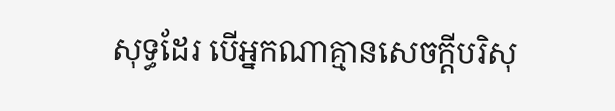សុទ្ធដែរ បើអ្នកណាគ្មានសេចក្ដីបរិសុ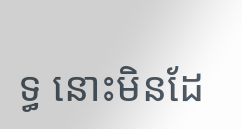ទ្ធ នោះមិនដែ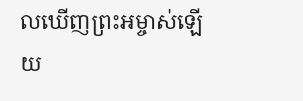លឃើញព្រះអម្ចាស់ឡើយ